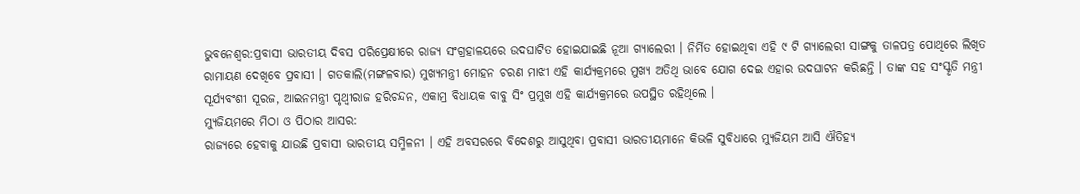ଭୁବନେଶ୍ବର:ପ୍ରବାସୀ ଭାରତୀୟ ଦିବସ ପରିପ୍ରେକ୍ଷୀରେ ରାଜ୍ୟ ସଂଗ୍ରହାଳୟରେ ଉଦଘାଟିତ ହୋଇଯାଇଛି ନୂଆ ଗ୍ୟାଲେରୀ । ନିର୍ମିତ ହୋଇଥିବା ଏହି ୯ ଟି ଗ୍ୟାଲେରୀ ସାଙ୍ଗକୁ ତାଳପତ୍ର ପୋଥିରେ ଲିଖିତ ରାମାୟଣ ଦେଖିବେ ପ୍ରବାସୀ । ଗତକାଲି(ମଙ୍ଗଳବାର) ମୁଖ୍ୟମନ୍ତ୍ରୀ ମୋହନ ଚରଣ ମାଝୀ ଏହି କାର୍ଯ୍ୟକ୍ରମରେ ମୁଖ୍ୟ ଅତିଥି ଭାବେ ଯୋଗ ଦେଇ ଏହାର ଉଦଘାଟନ କରିଛନ୍ତି । ତାଙ୍କ ସହ ସଂସ୍କୃତି ମନ୍ତ୍ରୀ ସୂର୍ଯ୍ୟବଂଶୀ ସୂରଜ, ଆଇନମନ୍ତ୍ରୀ ପୃଥ୍ୱୀରାଜ ହରିଚନ୍ଦନ, ଏକାମ୍ର ବିଧାୟକ ବାବୁ ସିଂ ପ୍ରମୁଖ ଏହି କାର୍ଯ୍ୟକ୍ରମରେ ଉପସ୍ଥିତ ରହିଥିଲେ ।
ମ୍ୟୁଜିୟମରେ ମିଠା ଓ ପିଠାର ଆସର:
ରାଜ୍ୟରେ ହେବାକୁ ଯାଉଛି ପ୍ରବାସୀ ଭାରତୀୟ ସମ୍ମିଳନୀ । ଏହି ଅବସରରେ ବିଦେଶରୁ ଆସୁଥିବା ପ୍ରବାସୀ ଭାରତୀୟମାନେ କିଭଳି ସୁବିଧାରେ ମ୍ୟୁଜିୟମ ଆସି ଐତିହ୍ୟ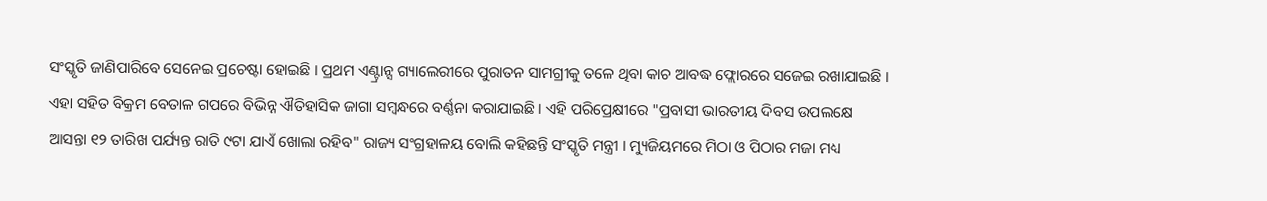ସଂସ୍କୃତି ଜାଣିପାରିବେ ସେନେଇ ପ୍ରଚେଷ୍ଟା ହୋଇଛି । ପ୍ରଥମ ଏଣ୍ଟ୍ରାନ୍ସ ଗ୍ୟାଲେରୀରେ ପୁରାତନ ସାମଗ୍ରୀକୁ ତଳେ ଥିବା କାଚ ଆବଦ୍ଧ ଫ୍ଲୋରରେ ସଜେଇ ରଖାଯାଇଛି । ଏହା ସହିତ ବିକ୍ରମ ବେତାଳ ଗପରେ ବିଭିନ୍ନ ଐତିହାସିକ ଜାଗା ସମ୍ବନ୍ଧରେ ବର୍ଣ୍ଣନା କରାଯାଇଛି । ଏହି ପରିପ୍ରେକ୍ଷୀରେ "ପ୍ରବାସୀ ଭାରତୀୟ ଦିବସ ଉପଲକ୍ଷେ ଆସନ୍ତା ୧୨ ତାରିଖ ପର୍ଯ୍ୟନ୍ତ ରାତି ୯ଟା ଯାଏଁ ଖୋଲା ରହିବ" ରାଜ୍ୟ ସଂଗ୍ରହାଳୟ ବୋଲି କହିଛନ୍ତି ସଂସ୍କୃତି ମନ୍ତ୍ରୀ । ମ୍ୟୁଜିୟମରେ ମିଠା ଓ ପିଠାର ମଜା ମଧ୍ୟ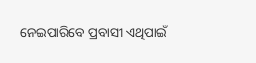ନେଇପାରିବେ ପ୍ରବାସୀ ଏଥିପାଇଁ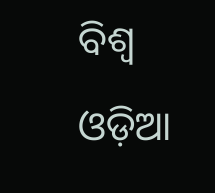ବିଶ୍ୱ ଓଡ଼ିଆ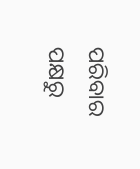ପରିବାର ପକ୍ଷରୁ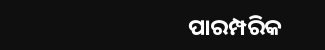ପାରମ୍ପରିକ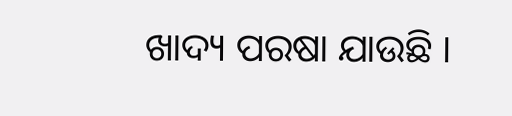ଖାଦ୍ୟ ପରଷା ଯାଉଛି ।